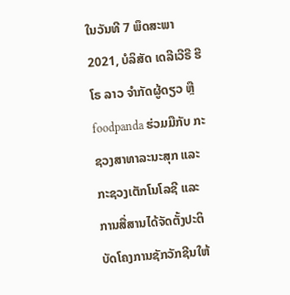ໃນວັນທີ 7 ພຶດສະພາ 2021, ບໍລິສັດ ເດລີເວີຣີ ຮີໂຣ ລາວ ຈຳກັດຜູ້ດຽວ ຫຼື foodpanda ຮ່ວມມືກັບ ກະຊວງສາທາລະນະສຸກ ແລະ ກະຊວງເຕັກໂນໂລຊີ ແລະ ການສື່ສານໄດ້ຈັດຕັ້ງປະຕິບັດໂຄງການຊັກວັກຊີນໃຫ້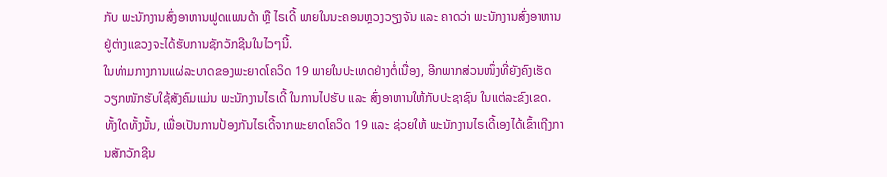ກັບ ພະນັກງານສົ່ງອາຫານຟູດແພນດ້າ ຫຼື ໄຣເດີ້ ພາຍໃນນະຄອນຫຼວງວຽງຈັນ ແລະ ຄາດວ່າ ພະນັກງານສົ່ງອາຫານຢູ່ຕ່າງແຂວງຈະໄດ້ຮັບການຊັກວັກຊີນໃນໄວໆນີ້.
ໃນທ່າມກາງການແຜ່ລະບາດຂອງພະຍາດໂຄວິດ 19 ພາຍໃນປະເທດຢ່າງຕໍ່ເນື່ອງ, ອີກພາກສ່ວນໜຶ່ງທີ່ຍັງຄົງເຮັດວຽກໜັກຮັບໃຊ້ສັງຄົມແມ່ນ ພະນັກງານໄຣເດີ້ ໃນການໄປຮັບ ແລະ ສົ່ງອາຫານໃຫ້ກັບປະຊາຊົນ ໃນແຕ່ລະຂົງເຂດ. ທັ້ງໃດທັ້ງນັ້ນ, ເພື່ອເປັນການປ້ອງກັນໄຣເດີ້ຈາກພະຍາດໂຄວິດ 19 ແລະ ຊ່ວຍໃຫ້ ພະນັກງານໄຣເດີ້ເອງໄດ້ເຂົ້າເຖີງການສັກວັກຊີນ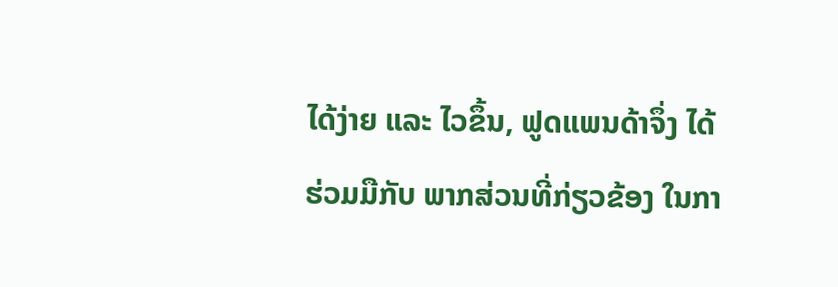ໄດ້ງ່າຍ ແລະ ໄວຂຶ້ນ, ຟູດແພນດ້າຈຶ່ງ ໄດ້ຮ່ວມມືກັບ ພາກສ່ວນທີ່ກ່ຽວຂ້ອງ ໃນກາ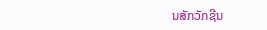ນສັກວັກຊີນ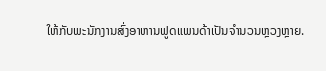ໃຫ້ກັບພະນັກງານສົ່ງອາຫານຟູດແພນດ້າເປັນຈຳນວນຫຼວງຫຼາຍ.